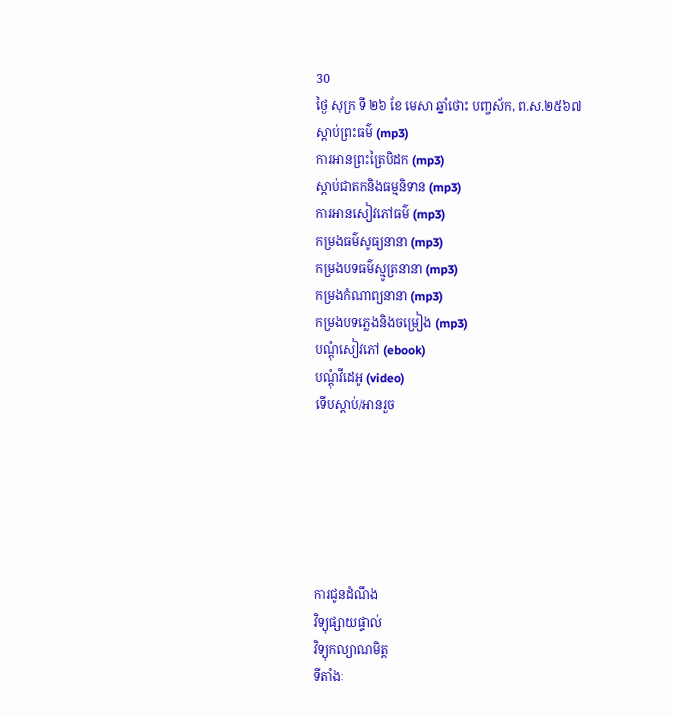30
ថ្ងៃ សុក្រ ទី ២៦ ខែ មេសា ឆ្នាំថោះ បញ្ចស័ក, ព.ស.២៥៦៧
ស្តាប់ព្រះធម៌ (mp3)
ការអានព្រះត្រៃបិដក (mp3)
ស្តាប់ជាតកនិងធម្មនិទាន (mp3)
ការអានសៀវភៅធម៌ (mp3)
កម្រងធម៌សូធ្យនានា (mp3)
កម្រងបទធម៌ស្មូត្រនានា (mp3)
កម្រងកំណាព្យនានា (mp3)
កម្រងបទភ្លេងនិងចម្រៀង (mp3)
បណ្តុំសៀវភៅ (ebook)
បណ្តុំវីដេអូ (video)
ទើបស្តាប់/អានរួច






ការជូនដំណឹង
វិទ្យុផ្សាយផ្ទាល់
វិទ្យុកល្យាណមិត្ត
ទីតាំងៈ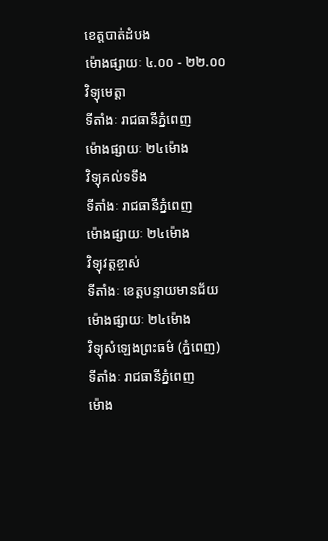ខេត្តបាត់ដំបង
ម៉ោងផ្សាយៈ ៤.០០ - ២២.០០
វិទ្យុមេត្តា
ទីតាំងៈ រាជធានីភ្នំពេញ
ម៉ោងផ្សាយៈ ២៤ម៉ោង
វិទ្យុគល់ទទឹង
ទីតាំងៈ រាជធានីភ្នំពេញ
ម៉ោងផ្សាយៈ ២៤ម៉ោង
វិទ្យុវត្តខ្ចាស់
ទីតាំងៈ ខេត្តបន្ទាយមានជ័យ
ម៉ោងផ្សាយៈ ២៤ម៉ោង
វិទ្យុសំឡេងព្រះធម៌ (ភ្នំពេញ)
ទីតាំងៈ រាជធានីភ្នំពេញ
ម៉ោង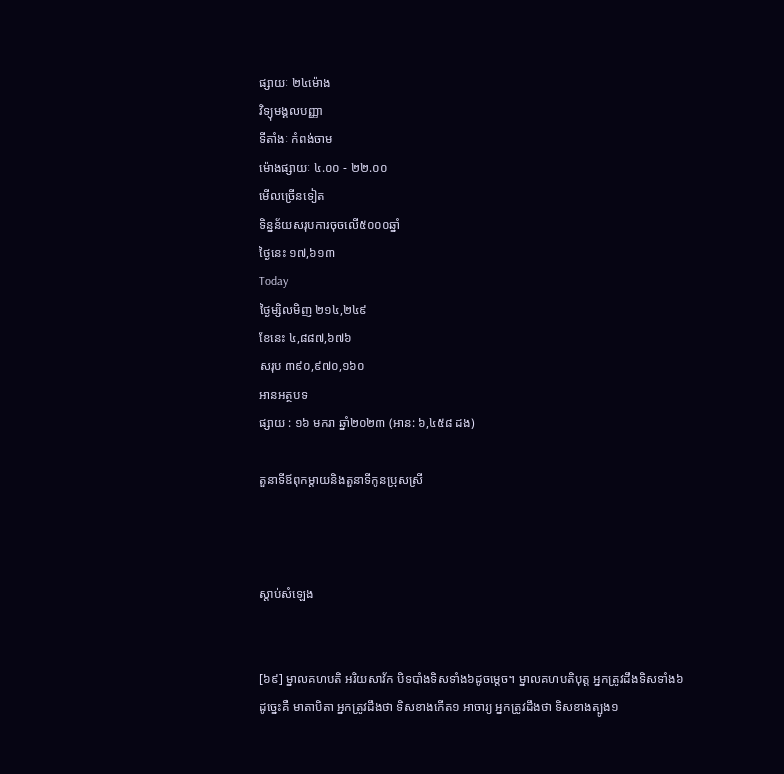ផ្សាយៈ ២៤ម៉ោង
វិទ្យុមង្គលបញ្ញា
ទីតាំងៈ កំពង់ចាម
ម៉ោងផ្សាយៈ ៤.០០ - ២២.០០
មើលច្រើនទៀត
ទិន្នន័យសរុបការចុចលើ៥០០០ឆ្នាំ
ថ្ងៃនេះ ១៧,៦១៣
Today
ថ្ងៃម្សិលមិញ ២១៤,២៤៩
ខែនេះ ៤,៨៨៧,៦៧៦
សរុប ៣៩០,៩៧០,១៦០
អានអត្ថបទ
ផ្សាយ : ១៦ មករា ឆ្នាំ២០២៣ (អាន: ៦,៤៥៨ ដង)

តួនាទីឪពុកម្តាយនិងតួនាទីកូនប្រុសស្រី



ស្តាប់សំឡេង


[៦៩] ម្នាលគហបតិ អរិយសាវ័ក បិទបាំងទិសទាំង៦ដូចម្តេច។ ម្នាលគហបតិបុត្ត អ្នកត្រូវដឹងទិសទាំង៦ ដូច្នេះគឺ មាតាបិតា អ្នកត្រូវដឹងថា ទិសខាងកើត១ អាចារ្យ អ្នកត្រូវដឹងថា ទិសខាងត្បូង១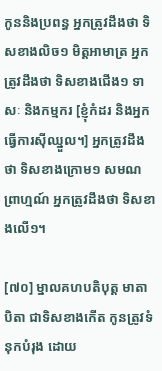កូននិងប្រពន្ធ អ្នកត្រូវដឹងថា ទិសខាងលិច១ មិត្តអាមាត្រ អ្នកត្រូវដឹងថា ទិសខាងជើង១ ទាសៈ និងកម្មករ [ខ្ញុំកំដរ និងអ្នកធ្វើការស៊ីឈ្នួល។] អ្នកត្រូវដឹងថា ទិសខាងក្រោម១ សមណព្រាហ្មណ៍ អ្នកត្រូវដឹងថា ទិសខាងលើ១។

[៧០] ម្នាលគហបតិបុត្ត មាតាបិតា ជាទិសខាងកើត កូនត្រូវទំនុកបំរុង ដោយ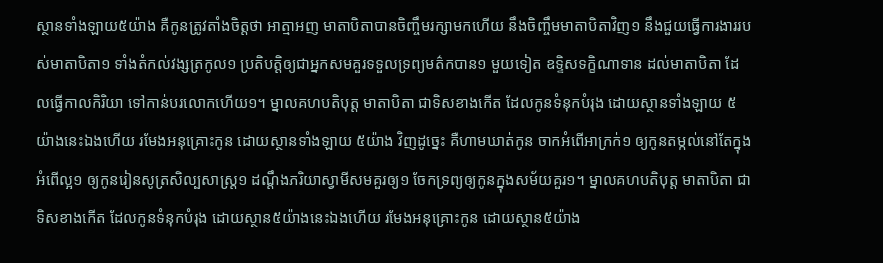ស្ថានទាំងឡាយ៥យ៉ាង គឺកូនត្រូវតាំងចិត្តថា អាត្មាអញ មាតាបិតាបានចិញ្ចឹមរក្សាមកហើយ នឹងចិញ្ចឹមមាតាបិតាវិញ១ នឹងជួយធ្វើការងាររបស់មាតាបិតា១ ទាំងតំកល់វង្សត្រកូល១ ប្រតិបត្តិឲ្យជាអ្នកសមគួរទទួលទ្រព្យមត៌កបាន១ មួយទៀត ឧទ្ទិសទក្ខិណាទាន ដល់មាតាបិតា ដែលធ្វើកាលកិរិយា ទៅកាន់បរលោកហើយ១។ ម្នាលគហបតិបុត្ត មាតាបិតា ជាទិសខាងកើត ដែលកូនទំនុកបំរុង ដោយស្ថានទាំងឡាយ ៥យ៉ាងនេះឯងហើយ រមែងអនុគ្រោះកូន ដោយស្ថានទាំងឡាយ ៥យ៉ាង វិញដូច្នេះ គឺហាមឃាត់កូន ចាកអំពើអាក្រក់១ ឲ្យកូនតម្កល់នៅតែក្នុងអំពើល្អ១ ឲ្យកូនរៀនសូត្រសិល្បសាស្ត្រ១ ដណ្តឹងភរិយាស្វាមីសមគួរឲ្យ១ ចែកទ្រព្យឲ្យកូនក្នុងសម័យគួរ១។ ម្នាលគហបតិបុត្ត មាតាបិតា ជាទិសខាងកើត ដែលកូនទំនុកបំរុង ដោយស្ថាន៥យ៉ាងនេះឯងហើយ រមែងអនុគ្រោះកូន ដោយស្ថាន៥យ៉ាង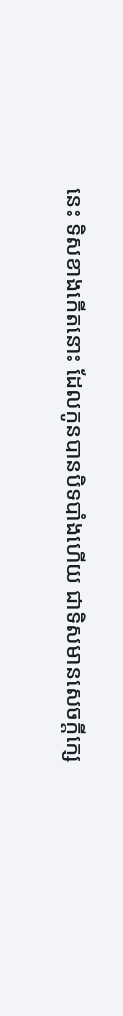នេះ ទិសខាងកើតនោះ ដែលកូនបានបិទបាំងហើយ ជាទិសមានសេចក្តីក្សេ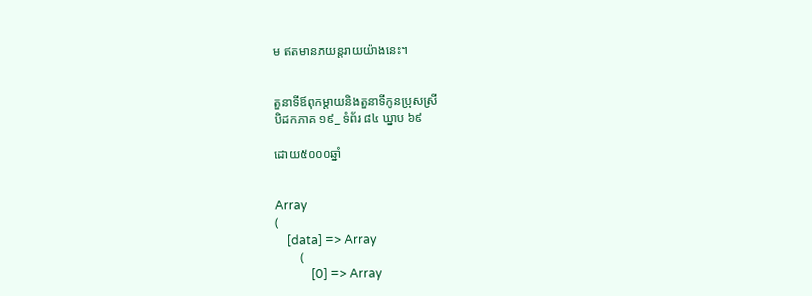ម ឥតមានភយន្តរាយយ៉ាងនេះ។


តួនាទីឪពុកម្តាយនិងតួនាទីកូនប្រុសស្រី
បិដកភាគ ១៩_ ទំព័រ ៨៤ ឃ្នាប ៦៩

ដោយ៥០០០ឆ្នាំ


Array
(
    [data] => Array
        (
            [0] => Array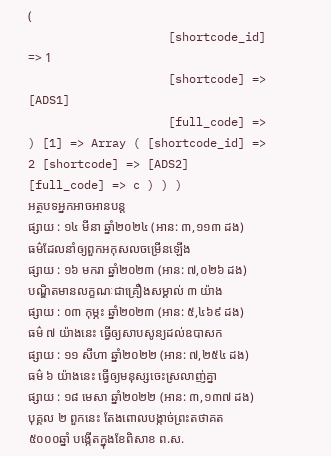(
                    [shortcode_id] => 1
                    [shortcode] => [ADS1]
                    [full_code] =>
) [1] => Array ( [shortcode_id] => 2 [shortcode] => [ADS2] [full_code] => c ) ) )
អត្ថបទអ្នកអាចអានបន្ត
ផ្សាយ : ១៤ មីនា ឆ្នាំ២០២៤ (អាន: ៣,១១៣ ដង)
ធម៌ដែលនាំឲ្យពួកអកុសលចម្រើនឡើង
ផ្សាយ : ១៦ មករា ឆ្នាំ២០២៣ (អាន: ៧,០២៦ ដង)
បណ្ឌិតមានលក្ខណៈជាគ្រឿងសម្គាល់ ៣ យ៉ាង
ផ្សាយ : ០៣ កុម្ភះ ឆ្នាំ២០២៣ (អាន: ៥,៤៦៩ ដង)
ធម៌ ៧ យ៉ាងនេះ ធ្វើឲ្យសាបសូន្យដល់ឧបាសក
ផ្សាយ : ១១ សីហា ឆ្នាំ២០២២ (អាន: ៧,២៥៤ ដង)
ធម៌ ៦ យ៉ាងនេះ ធ្វើឲ្យមនុស្សចេះស្រលាញ់គ្នា
ផ្សាយ : ១៨ មេសា ឆ្នាំ២០២២ (អាន: ៣,១៣៧ ដង)
បុគ្គល ២ ពួកនេះ តែងពោលបង្កាច់ព្រះតថាគត
៥០០០ឆ្នាំ បង្កើតក្នុងខែពិសាខ ព.ស.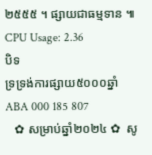២៥៥៥ ។ ផ្សាយជាធម្មទាន ៕
CPU Usage: 2.36
បិទ
ទ្រទ្រង់ការផ្សាយ៥០០០ឆ្នាំ ABA 000 185 807
   ✿ សម្រាប់ឆ្នាំ២០២៤ ✿  សូ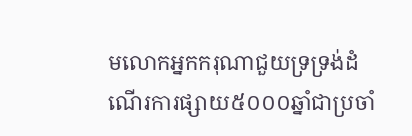មលោកអ្នកករុណាជួយទ្រទ្រង់ដំណើរការផ្សាយ៥០០០ឆ្នាំជាប្រចាំ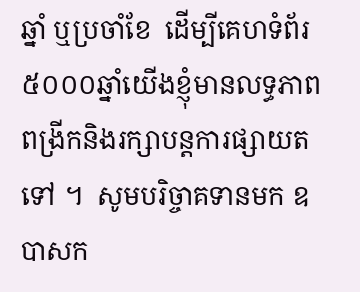ឆ្នាំ ឬប្រចាំខែ  ដើម្បីគេហទំព័រ៥០០០ឆ្នាំយើងខ្ញុំមានលទ្ធភាពពង្រីកនិងរក្សាបន្តការផ្សាយតទៅ ។  សូមបរិច្ចាគទានមក ឧបាសក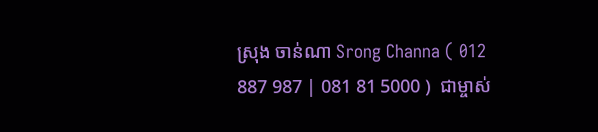ស្រុង ចាន់ណា Srong Channa ( 012 887 987 | 081 81 5000 )  ជាម្ចាស់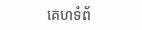គេហទំព័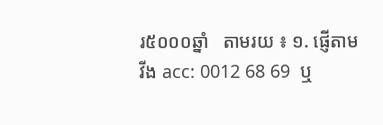រ៥០០០ឆ្នាំ   តាមរយ ៖ ១. ផ្ញើតាម វីង acc: 0012 68 69  ឬ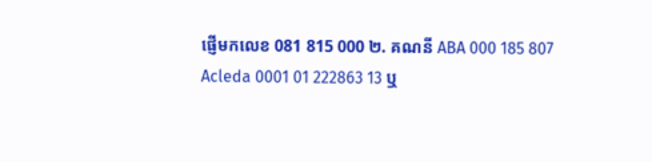ផ្ញើមកលេខ 081 815 000 ២. គណនី ABA 000 185 807 Acleda 0001 01 222863 13 ឬ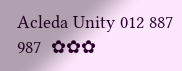Acleda Unity 012 887 987  ✿✿✿